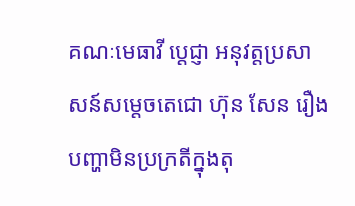គណៈមេធាវី ប្ដេជ្ញា អនុវត្តប្រសាសន៍សម្តេចតេជោ ហ៊ុន សែន រឿងបញ្ហាមិនប្រក្រតីក្នុងតុ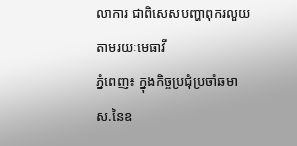លាការ ជាពិសេសបញ្ហាពុករលួយតាមរយៈមេធាវី
ភ្នំពេញ៖ ក្នុងកិច្ចប្រជុំប្រចាំឆមាស.នៃឧ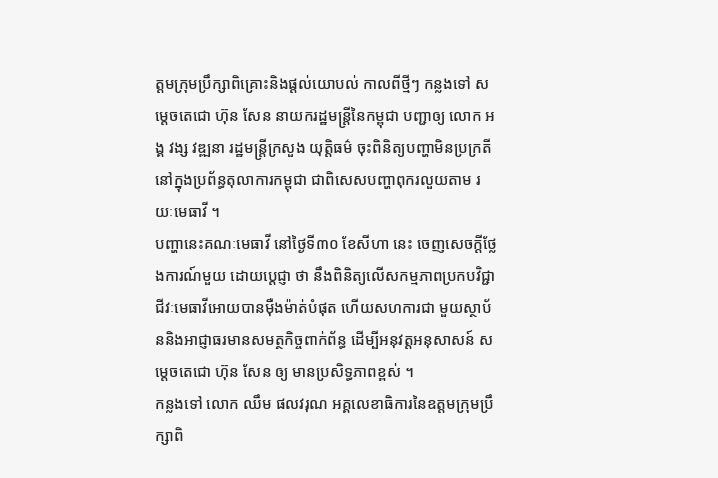ត្តមក្រុមប្រឹក្សាពិគ្រោះនិងផ្តល់យោបល់ កាលពីថ្មីៗ កន្លងទៅ សម្តេចតេជោ ហ៊ុន សែន នាយករដ្ឋមន្ត្រីនៃកម្ពុជា បញ្ជាឲ្យ លោក អង្គ វង្ស វឌ្ឍនា រដ្ឋមន្ត្រីក្រសួង យុត្តិធម៌ ចុះពិនិត្យបញ្ហាមិនប្រក្រតីនៅក្នុងប្រព័ន្ធតុលាការកម្ពុជា ជាពិសេសបញ្ហាពុករលួយតាម រយៈមេធាវី ។
បញ្ហានេះគណៈមេធាវី នៅថ្ងៃទី៣០ ខែសីហា នេះ ចេញសេចក្តីថ្លែងការណ៍មួយ ដោយប្ដេជ្ញា ថា នឹងពិនិត្យលើសកម្មភាពប្រកបវិជ្ជាជីវៈមេធាវីអោយបានម៉ឺងម៉ាត់បំផុត ហើយសហការជា មួយស្ថាប័ននិងអាជ្ញាធរមានសមត្ថកិច្ចពាក់ព័ន្ធ ដើម្បីអនុវត្តអនុសាសន៍ សម្តេចតេជោ ហ៊ុន សែន ឲ្យ មានប្រសិទ្ធភាពខ្ពស់ ។
កន្លងទៅ លោក ឈឹម ផលវរុណ អគ្គលេខាធិការនៃឧត្តមក្រុមប្រឹក្សាពិ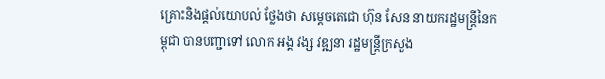គ្រោះនិងផ្តល់យោបល់ ថ្លែងថា សម្តេចតេជោ ហ៊ុន សែន នាយករដ្ឋមន្រ្តីនៃកម្ពុជា បានបញ្ជាទៅ លោក អង្គ វង្ស វឌ្ឍនា រដ្ឋមន្រ្តីក្រសួង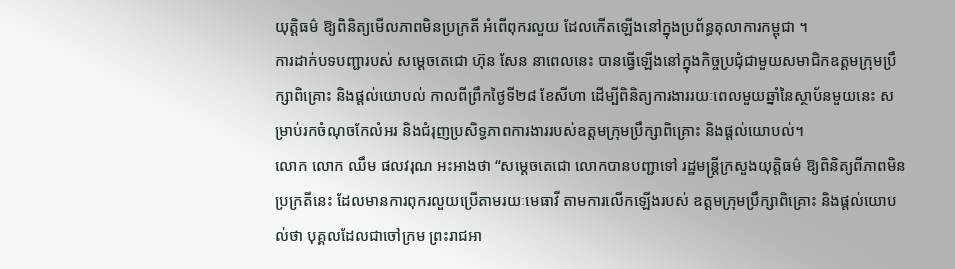យុត្តិធម៌ ឱ្យពិនិត្យមើលភាពមិនប្រក្រតី អំពើពុករលួយ ដែលកើតឡើងនៅក្នុងប្រព័ន្ធតុលាការកម្ពុជា ។
ការដាក់បទបញ្ជារបស់ សម្តេចតេជោ ហ៊ុន សែន នាពេលនេះ បានធ្វើឡើងនៅក្នុងកិច្ចប្រជុំជាមួយសមាជិកឧត្តមក្រុមប្រឹក្សាពិគ្រោះ និងផ្តល់យោបល់ កាលពីព្រឹកថ្ងៃទី២៨ ខែសីហា ដើម្បីពិនិត្យការងាររយៈពេលមួយឆ្នាំនៃស្ថាប័នមួយនេះ សម្រាប់រកចំណុចកែលំអរ និងជំរុញប្រសិទ្ធភាពការងាររបស់ឧត្តមក្រុមប្រឹក្សាពិគ្រោះ និងផ្តល់យោបល់។
លោក លោក ឈឹម ផលវរុណ អះអាងថា “សម្តេចតេជោ លោកបានបញ្ជាទៅ រដ្ឋមន្រ្តីក្រសួងយុត្តិធម៌ ឱ្យពិនិត្យពីភាពមិនប្រក្រតីនេះ ដែលមានការពុករលួយប្រើតាមរយៈមេធាវី តាមការលើកឡើងរបស់ ឧត្តមក្រុមប្រឹក្សាពិគ្រោះ និងផ្តល់យោបល់ថា បុគ្គលដែលជាចៅក្រម ព្រះរាជអា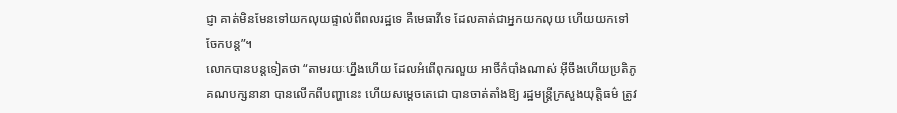ជ្ញា គាត់មិនមែនទៅយកលុយផ្ទាល់ពីពលរដ្ឋទេ គឺមេធាវីទេ ដែលគាត់ជាអ្នកយកលុយ ហើយយកទៅចែកបន្ត”។
លោកបានបន្តទៀតថា “តាមរយៈហ្នឹងហើយ ដែលអំពើពុករលួយ អាថិ៍កំបាំងណាស់ អ៊ីចឹងហើយប្រតិភូគណបក្សនានា បានលើកពីបញ្ហានេះ ហើយសម្តេចតេជោ បានចាត់តាំងឱ្យ រដ្ឋមន្រ្តីក្រសួងយុត្តិធម៌ ត្រូវ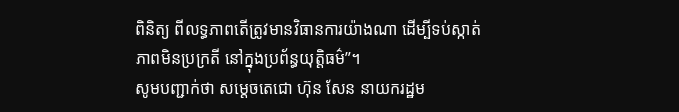ពិនិត្យ ពីលទ្ធភាពតើត្រូវមានវិធានការយ៉ាងណា ដើម្បីទប់ស្កាត់ភាពមិនប្រក្រតី នៅក្នុងប្រព័ន្ធយុត្តិធម៌”។
សូមបញ្ជាក់ថា សម្តេចតេជោ ហ៊ុន សែន នាយករដ្ឋម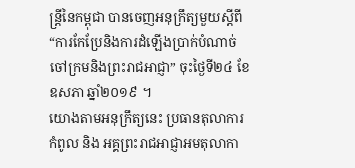ន្ត្រីនៃកម្ពុជា បានចេញអនុក្រឹត្យមួយស្តីពី “ការកែប្រែនិងការដំឡើងប្រាក់បំណាច់ចៅក្រមនិងព្រះរាជអាជ្ញា” ចុះថ្ងៃទី២៤ ខែឧសភា ឆ្នាំ២០១៩ ។
យោងតាមអនុក្រឹត្យនេះ ប្រធានតុលាការកំពូល និង អគ្គព្រះរាជអាជ្ញាអមតុលាកា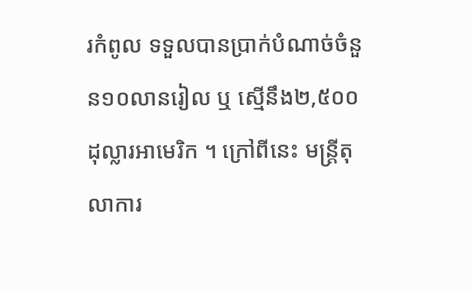រកំពូល ទទួលបានប្រាក់បំណាច់ចំនួន១០លានរៀល ឬ ស្មើនឹង២,៥០០ដុល្លារអាមេរិក ។ ក្រៅពីនេះ មន្ត្រីតុលាការ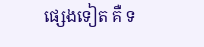ផ្សេងទៀត គឺ ទ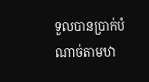ទួលបានប្រាក់បំណាច់តាមឋា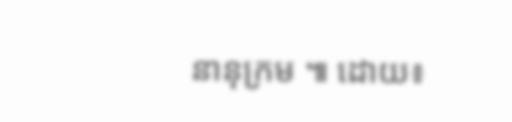នានុក្រម ៕ ដោយ៖